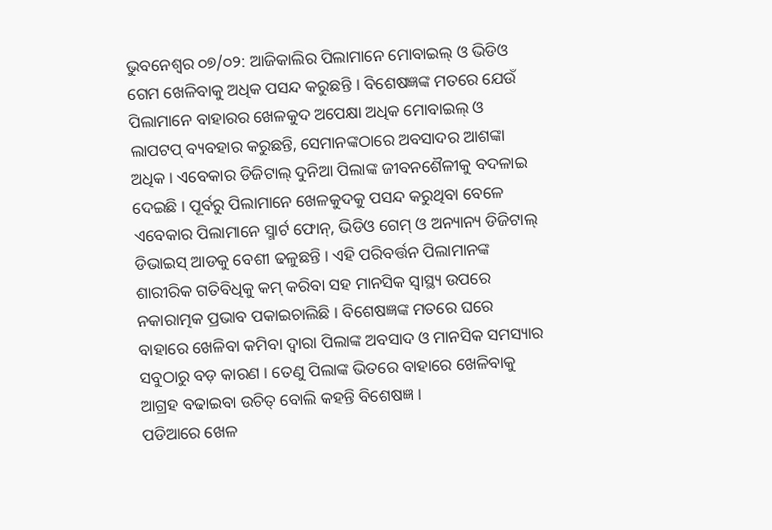ଭୁବନେଶ୍ୱର ୦୭/୦୨: ଆଜିକାଲିର ପିଲାମାନେ ମୋବାଇଲ୍ ଓ ଭିଡିଓ ଗେମ ଖେଳିବାକୁ ଅଧିକ ପସନ୍ଦ କରୁଛନ୍ତି । ବିଶେଷଜ୍ଞଙ୍କ ମତରେ ଯେଉଁ ପିଲାମାନେ ବାହାରର ଖେଳକୁଦ ଅପେକ୍ଷା ଅଧିକ ମୋବାଇଲ୍ ଓ ଲାପଟପ୍ ବ୍ୟବହାର କରୁଛନ୍ତି, ସେମାନଙ୍କଠାରେ ଅବସାଦର ଆଶଙ୍କା ଅଧିକ । ଏବେକାର ଡିଜିଟାଲ୍ ଦୁନିଆ ପିଲାଙ୍କ ଜୀବନଶୈଳୀକୁ ବଦଳାଇ ଦେଇଛି । ପୂର୍ବରୁ ପିଲାମାନେ ଖେଳକୁଦକୁ ପସନ୍ଦ କରୁଥିବା ବେଳେ ଏବେକାର ପିଲାମାନେ ସ୍ମାର୍ଟ ଫୋନ୍, ଭିଡିଓ ଗେମ୍ ଓ ଅନ୍ୟାନ୍ୟ ଡିଜିଟାଲ୍ ଡିଭାଇସ୍ ଆଡକୁ ବେଶୀ ଢଳୁଛନ୍ତି । ଏହି ପରିବର୍ତ୍ତନ ପିଲାମାନଙ୍କ ଶାରୀରିକ ଗତିବିଧିକୁ କମ୍ କରିବା ସହ ମାନସିକ ସ୍ୱାସ୍ଥ୍ୟ ଉପରେ ନକାରାତ୍ମକ ପ୍ରଭାବ ପକାଇଚାଲିଛି । ବିଶେଷଜ୍ଞଙ୍କ ମତରେ ଘରେ ବାହାରେ ଖେଳିବା କମିବା ଦ୍ୱାରା ପିଲାଙ୍କ ଅବସାଦ ଓ ମାନସିକ ସମସ୍ୟାର ସବୁଠାରୁ ବଡ଼ କାରଣ । ତେଣୁ ପିଲାଙ୍କ ଭିତରେ ବାହାରେ ଖେଳିବାକୁ ଆଗ୍ରହ ବଢାଇବା ଉଚିତ୍ ବୋଲି କହନ୍ତି ବିଶେଷଜ୍ଞ ।
ପଡିଆରେ ଖେଳ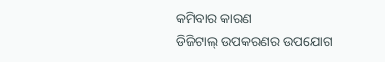କମିବାର କାରଣ
ଡିଜିଟାଲ୍ ଉପକରଣର ଉପଯୋଗ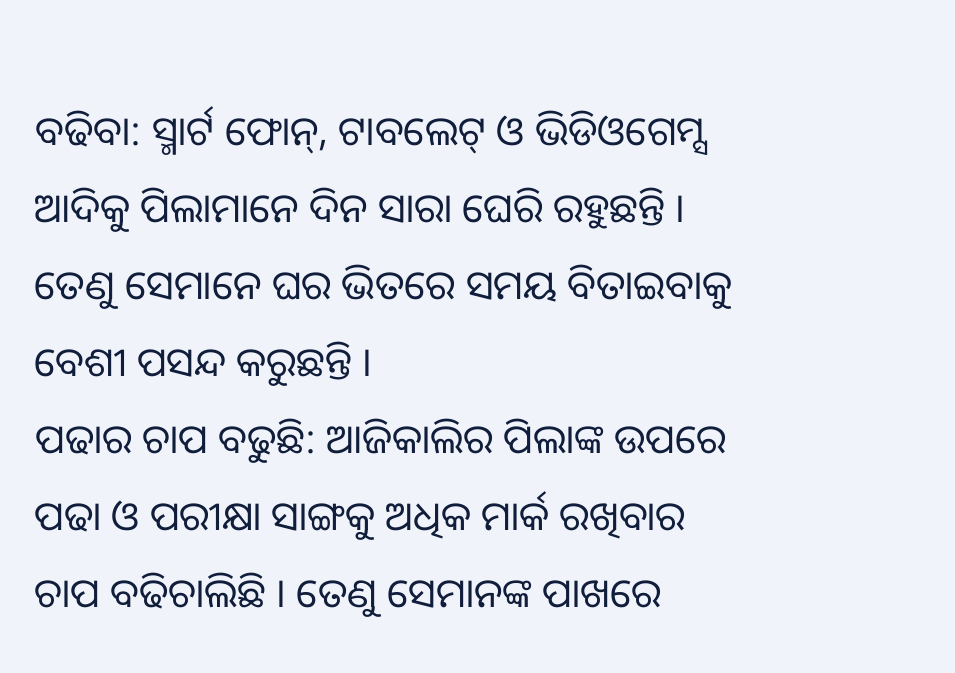ବଢିବା: ସ୍ମାର୍ଟ ଫୋନ୍, ଟାବଲେଟ୍ ଓ ଭିଡିଓଗେମ୍ସ ଆଦିକୁ ପିଲାମାନେ ଦିନ ସାରା ଘେରି ରହୁଛନ୍ତି । ତେଣୁ ସେମାନେ ଘର ଭିତରେ ସମୟ ବିତାଇବାକୁ ବେଶୀ ପସନ୍ଦ କରୁଛନ୍ତି ।
ପଢାର ଚାପ ବଢୁଛି: ଆଜିକାଲିର ପିଲାଙ୍କ ଉପରେ ପଢା ଓ ପରୀକ୍ଷା ସାଙ୍ଗକୁ ଅଧିକ ମାର୍କ ରଖିବାର ଚାପ ବଢିଚାଲିଛି । ତେଣୁ ସେମାନଙ୍କ ପାଖରେ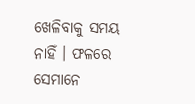ଖେଳିବାକୁ ସମୟ ନାହିଁ । ଫଳରେ ସେମାନେ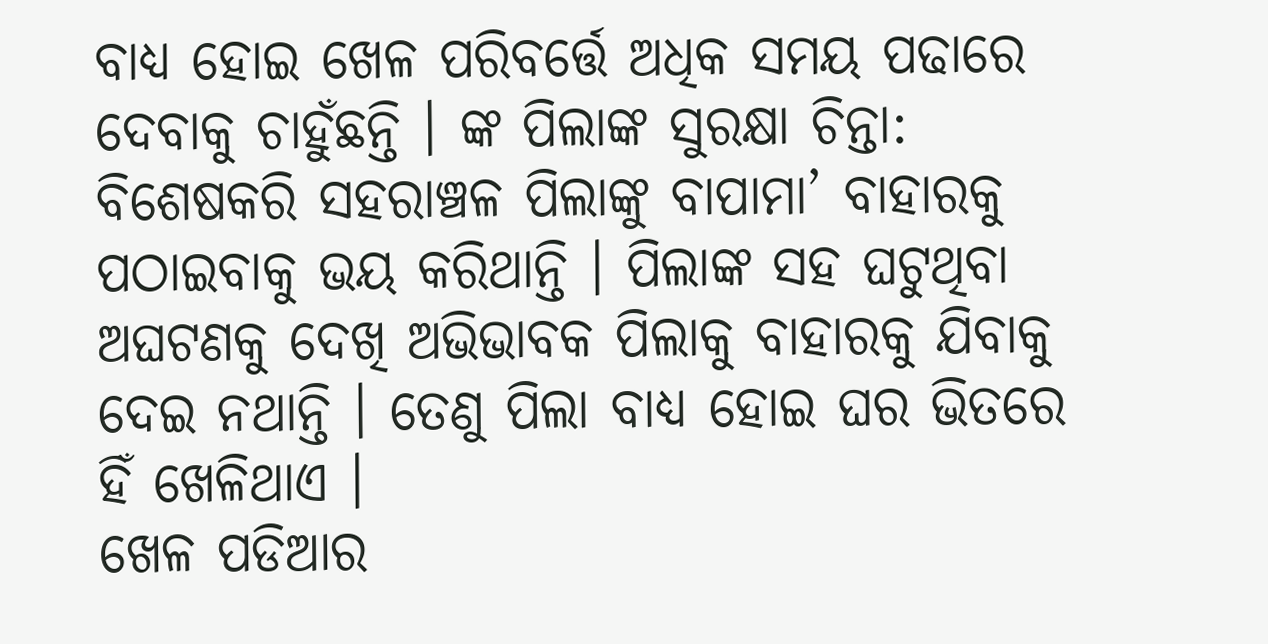ବାଧ୍ୟ ହୋଇ ଖେଳ ପରିବର୍ତ୍ତେ ଅଧିକ ସମୟ ପଢାରେ ଦେବାକୁ ଚାହୁଁଛନ୍ତି । ଙ୍କ ପିଲାଙ୍କ ସୁରକ୍ଷା ଚିନ୍ତା: ବିଶେଷକରି ସହରାଞ୍ଚଳ ପିଲାଙ୍କୁ ବାପାମା’ ବାହାରକୁ ପଠାଇବାକୁ ଭୟ କରିଥାନ୍ତି । ପିଲାଙ୍କ ସହ ଘଟୁଥିବା ଅଘଟଣକୁ ଦେଖି ଅଭିଭାବକ ପିଲାକୁ ବାହାରକୁ ଯିବାକୁ ଦେଇ ନଥାନ୍ତି । ତେଣୁ ପିଲା ବାଧ୍ୟ ହୋଇ ଘର ଭିତରେ ହିଁ ଖେଳିଥାଏ ।
ଖେଳ ପଡିଆର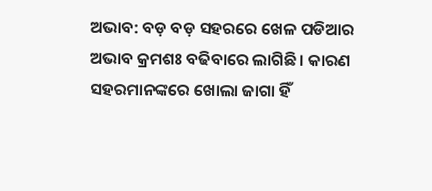ଅଭାବ: ବଡ଼ ବଡ଼ ସହରରେ ଖେଳ ପଡିଆର ଅଭାବ କ୍ରମଶଃ ବଢିବାରେ ଲାଗିଛି । କାରଣ ସହରମାନଙ୍କରେ ଖୋଲା ଜାଗା ହିଁ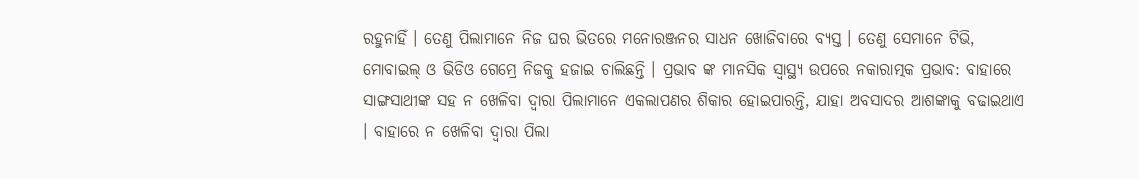ରହୁନାହିଁ । ତେଣୁ ପିଲାମାନେ ନିଜ ଘର ଭିତରେ ମନୋରଞ୍ଜନର ସାଧନ ଖୋଜିବାରେ ବ୍ୟସ୍ତ । ତେଣୁ ସେମାନେ ଟିଭି, ମୋବାଇଲ୍ ଓ ଭିଡିଓ ଗେମ୍ରେ ନିଜକୁ ହଜାଇ ଚାଲିଛନ୍ତି । ପ୍ରଭାବ ଙ୍କ ମାନସିକ ସ୍ୱାସ୍ଥ୍ୟ ଉପରେ ନକାରାତ୍ମକ ପ୍ରଭାବ: ବାହାରେ ସାଙ୍ଗସାଥୀଙ୍କ ସହ ନ ଖେଳିବା ଦ୍ୱାରା ପିଲାମାନେ ଏକଲାପଣର ଶିକାର ହୋଇପାରନ୍ତି, ଯାହା ଅବସାଦର ଆଶଙ୍କାକୁ ବଢାଇଥାଏ । ବାହାରେ ନ ଖେଳିବା ଦ୍ୱାରା ପିଲା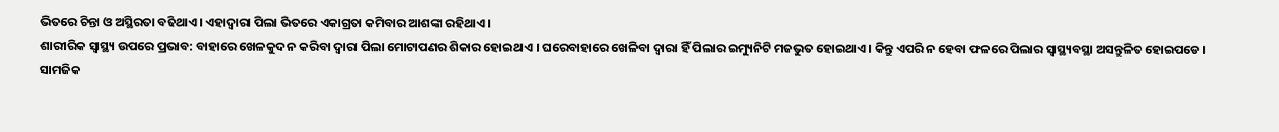ଭିତରେ ଚିନ୍ତା ଓ ଅସ୍ଥିରତା ବଢିଥାଏ । ଏହାଦ୍ୱାରା ପିଲା ଭିତରେ ଏକାଗ୍ରତା କମିବାର ଆଶଙ୍କା ରହିଥାଏ ।
ଶାରୀରିକ ସ୍ୱାସ୍ଥ୍ୟ ଉପରେ ପ୍ରଭାବ: ବାହାରେ ଖେଳକୁଦ ନ କରିବା ଦ୍ୱାରା ପିଲା ମୋଟାପଣର ଶିକାର ହୋଇଥାଏ । ଘରେବାହାରେ ଖେଳିବା ଦ୍ୱାରା ହିଁ ପିଲାର ଇମ୍ୟୁନିଟି ମଜଭୁତ ହୋଇଥାଏ । କିନ୍ତୁ ଏପରି ନ ହେବା ଫଳରେ ପିଲାର ସ୍ୱାସ୍ଥ୍ୟବସ୍ଥା ଅସନ୍ତୁଳିତ ହୋଇପଡେ ।
ସାମଜିକ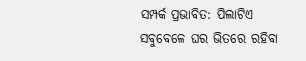ସମ୍ପର୍କ ପ୍ରଭାବିତ: ପିଲାଟିଏ ସବୁବେଳେ ଘର ଭିତରେ ରହିବା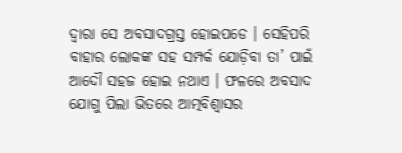ଦ୍ୱାରା ସେ ଅବସାଦଗ୍ରସ୍ତ ହୋଇପଡେ । ସେହିପରି ବାହାର ଲୋକଙ୍କ ସହ ସମ୍ପର୍କ ଯୋଡ଼ିବା ତା’ ପାଇଁ ଆଦୌ ସହଜ ହୋଇ ନଥାଏ । ଫଳରେ ଅବସାଦ ଯୋଗୁ ପିଲା ଭିତରେ ଆତ୍ମବିଶ୍ୱାସର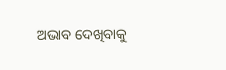ଅଭାବ ଦେଖିବାକୁ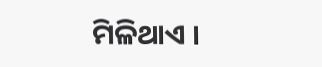ମିଳିଥାଏ ।